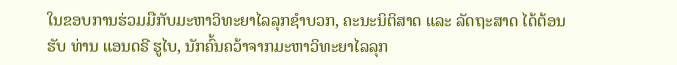ໃນຂອບການຮ່ວມມືກັບມະຫາວິທະຍາໄລລຸກຊໍາບວກ, ຄະນະນິຕິສາດ ແລະ ລັດຖະສາດ ໄດ້ຕ້ອນຮັບ ທ່ານ ແອນດຣີ ຮູໄບ, ນັກຄົ້ນຄວ້າຈາກມະຫາວິທະຍາໄລລຸກ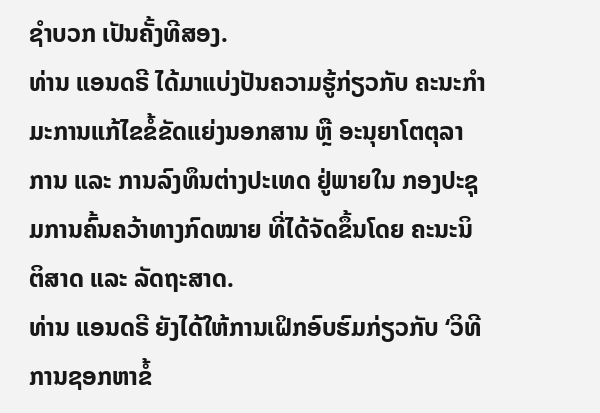ຊຳບວກ ເປັນຄັ້ງທີສອງ.
ທ່ານ ແອນດຣີ ໄດ້ມາແບ່ງປັນຄວາມຮູ້ກ່ຽວກັບ ຄະນະກຳມະການແກ້ໄຂຂໍ້ຂັດແຍ່ງນອກສານ ຫຼື ອະນຸຍາໂຕຕຸລາການ ແລະ ການລົງທຶນຕ່າງປະເທດ ຢູ່ພາຍໃນ ກອງປະຊຸມການຄົ້ນຄວ້າທາງກົດໝາຍ ທີ່ໄດ້ຈັດຂຶ້ນໂດຍ ຄະນະນິຕິສາດ ແລະ ລັດຖະສາດ.
ທ່ານ ແອນດຣີ ຍັງໄດ້ໃຫ້ການເຝິກອົບຮົມກ່ຽວກັບ ‘ວິທີການຊອກຫາຂໍ້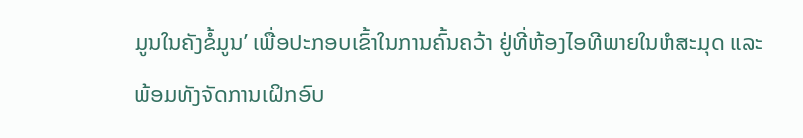ມູນໃນຄັງຂໍ້ມູນ’ ເພື່ອປະກອບເຂົ້າໃນການຄົ້ນຄວ້າ ຢູ່ທີ່ຫ້ອງໄອທີພາຍໃນຫໍສະມຸດ ແລະ ພ້ອມທັງຈັດການເຝິກອົບ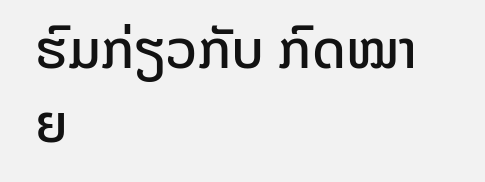ຮົມກ່ຽວກັບ ກົດໝາຍ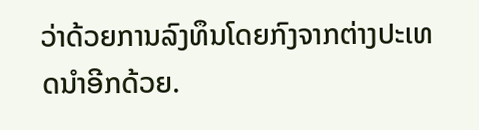ວ່າດ້ວຍການລົງທຶນໂດຍກົງຈາກຕ່າງປະເທດນຳອີກດ້ວຍ.